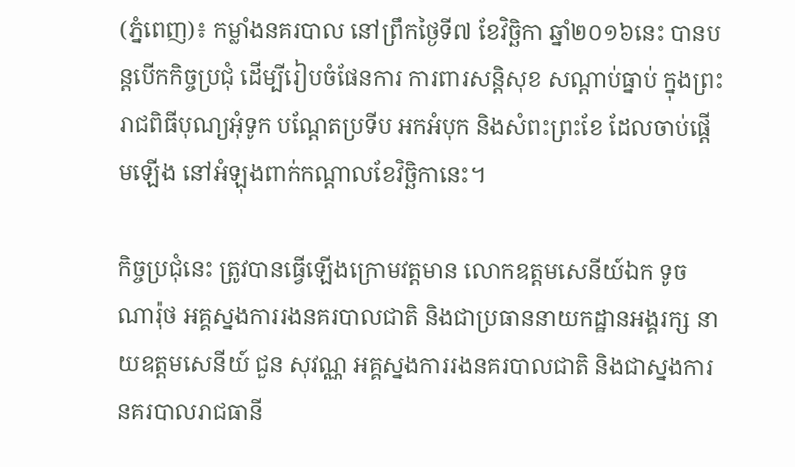(ភ្នំពេញ)៖ កម្លាំងនគរបាល នៅព្រឹកថ្ងៃទី៧ ខែវិច្ឆិកា ឆ្នាំ២០១៦នេះ បានបន្ដបើកកិច្ចប្រជុំ ដើម្បីរៀបចំផែនការ ការពារសន្តិសុខ សណ្តាប់ធ្នាប់ ក្នុងព្រះរាជពិធីបុណ្យអុំទូក បណ្តែតប្រទីប អកអំបុក និងសំពះព្រះខែ ដែលចាប់ផ្តើមឡើង នៅអំឡុងពាក់កណ្តាលខែវិច្ឆិកានេះ។

កិច្ចប្រជុំនេះ ត្រូវបានធ្វើឡើងក្រោមវត្តមាន លោកឧត្តមសេនីយ៍ឯក ទូច ណារ៉ុថ អគ្គស្នងការរងនគរបាលជាតិ និងជាប្រធាននាយកដ្ឋានអង្គរក្ស នាយឧត្តមសេនីយ៍ ជួន សុវណ្ណ អគ្គស្នងការរងនគរបាលជាតិ និងជាស្នងការនគរបាលរាជធានី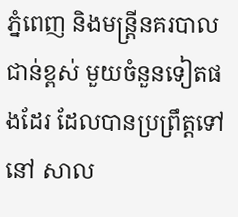ភ្នំពេញ និងមន្ដ្រីនគរបាលជាន់ខ្ពស់ មួយចំនួនទៀតផងដែរ ដែលបានប្រព្រឹត្តទៅនៅ សាល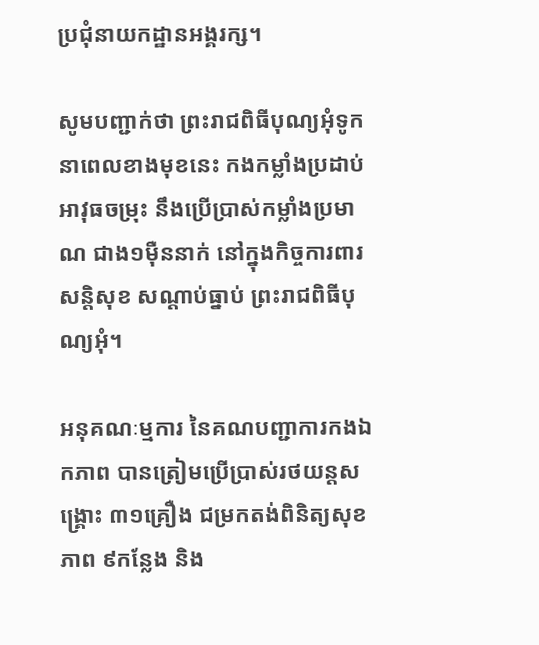ប្រជុំនាយកដ្ឋានអង្គរក្ស។

សូមបញ្ជាក់ថា ព្រះរាជពិធីបុណ្យអុំទូក នាពេលខាងមុខនេះ កងកម្លាំងប្រដាប់អាវុធចម្រុះ នឹងប្រើប្រាស់កម្លាំងប្រមាណ ជាង១ម៉ឺននាក់ នៅក្នុងកិច្ចការពារសន្តិសុខ សណ្តាប់ធ្នាប់ ព្រះរាជពិធីបុណ្យអុំ។

អនុគណៈម្មការ នៃគណបញ្ជាការកងឯកភាព បានត្រៀមប្រើប្រាស់រថយន្តសង្គ្រោះ ៣១គ្រឿង ជម្រកតង់ពិនិត្យសុខភាព ៩កន្លែង និង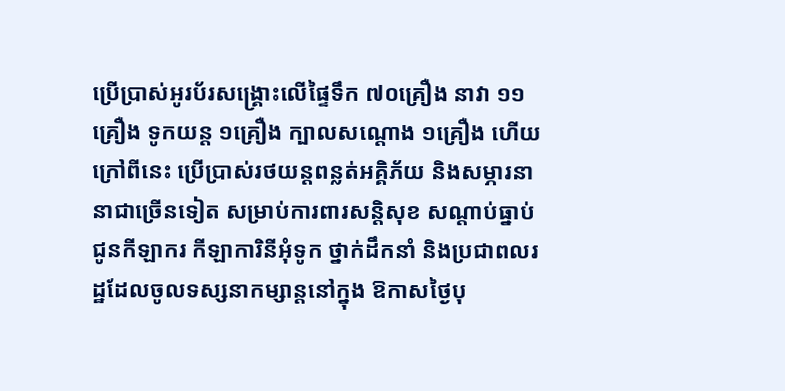ប្រើប្រាស់អូរប័រសង្គ្រោះលើផ្ទៃទឹក ៧០គ្រឿង នាវា ១១គ្រឿង ទូកយន្ត ១គ្រឿង ក្បាលសណ្តោង ១គ្រឿង ហើយក្រៅពីនេះ ប្រើប្រាស់រថយន្តពន្លត់អគ្គិភ័យ និងសម្ភារនានាជាច្រើនទៀត សម្រាប់ការពារសន្តិសុខ សណ្តាប់ធ្នាប់ ជូនកីឡាករ កីឡាការិនីអុំទូក ថ្នាក់ដឹកនាំ និងប្រជាពលរដ្ឋដែលចូលទស្សនាកម្សាន្តនៅក្នុង ឱកាសថ្ងៃបុ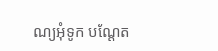ណ្យអុំទូក បណ្តែត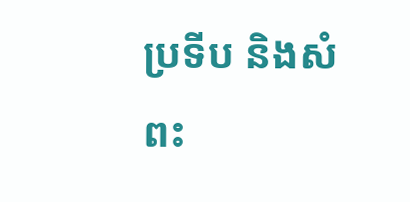ប្រទីប និងសំពះ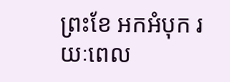ព្រះខែ អកអំបុក រយៈពេល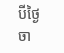បីថ្ងៃ ចា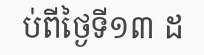ប់ពីថ្ងៃទី១៣ ដ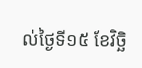ល់ថ្ងៃទី១៥ ខែវិច្ឆិ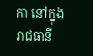កា នៅក្នុងរាជធានី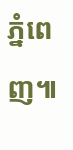ភ្នំពេញ៕